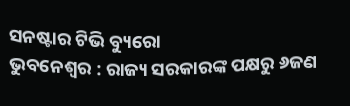ସନଷ୍ଟାର ଟିଭି ବ୍ୟୁରୋ
ଭୁବନେଶ୍ୱର : ରାଜ୍ୟ ସରକାରଙ୍କ ପକ୍ଷରୁ ୬ଜଣ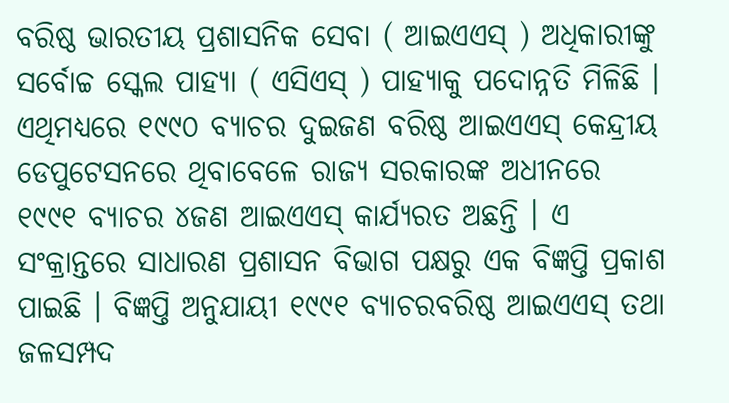ବରିଷ୍ଠ ଭାରତୀୟ ପ୍ରଶାସନିକ ସେବା ( ଆଇଏଏସ୍ ) ଅଧିକାରୀଙ୍କୁ ସର୍ବୋଚ୍ଚ ସ୍କେଲ ପାହ୍ୟା ( ଏସିଏସ୍ ) ପାହ୍ୟାକୁ ପଦୋନ୍ନତି ମିଳିଛି । ଏଥିମଧ୍ୟରେ ୧୯୯୦ ବ୍ୟାଚର ଦୁଇଜଣ ବରିଷ୍ଠ ଆଇଏଏସ୍ କେନ୍ଦ୍ରୀୟ ଡେପୁଟେସନରେ ଥିବାବେଳେ ରାଜ୍ୟ ସରକାରଙ୍କ ଅଧୀନରେ ୧୯୯୧ ବ୍ୟାଚର ୪ଜଣ ଆଇଏଏସ୍ କାର୍ଯ୍ୟରତ ଅଛନ୍ତି । ଏ ସଂକ୍ରାନ୍ତରେ ସାଧାରଣ ପ୍ରଶାସନ ବିଭାଗ ପକ୍ଷରୁ ଏକ ବିଜ୍ଞପ୍ତି ପ୍ରକାଶ ପାଇଛି । ବିଜ୍ଞପ୍ତି ଅନୁଯାୟୀ ୧୯୯୧ ବ୍ୟାଚରବରିଷ୍ଠ ଆଇଏଏସ୍ ତଥା ଜଳସମ୍ପଦ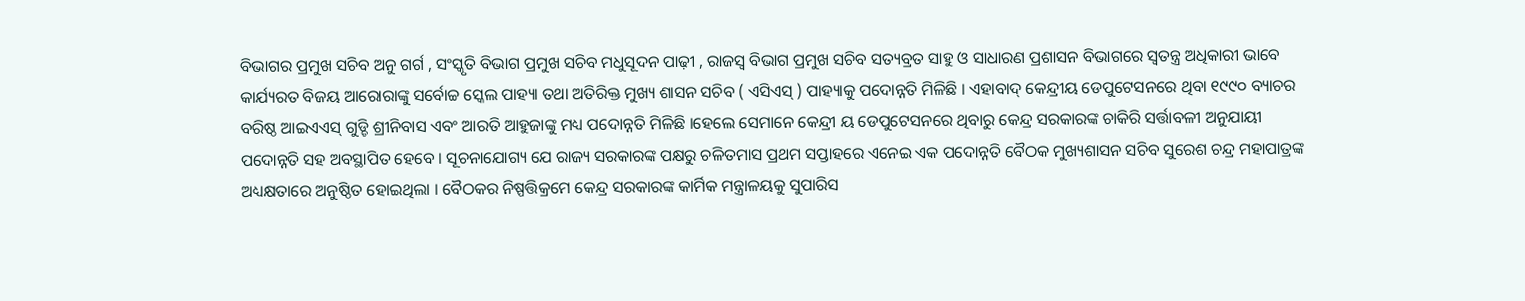ବିଭାଗର ପ୍ରମୁଖ ସଚିବ ଅନୁ ଗର୍ଗ , ସଂସ୍କୃତି ବିଭାଗ ପ୍ରମୁଖ ସଚିବ ମଧୁସୂଦନ ପାଢ଼ୀ , ରାଜସ୍ବ ବିଭାଗ ପ୍ରମୁଖ ସଚିବ ସତ୍ୟବ୍ରତ ସାହୁ ଓ ସାଧାରଣ ପ୍ରଶାସନ ବିଭାଗରେ ସ୍ଵତନ୍ତ୍ର ଅଧିକାରୀ ଭାବେ କାର୍ଯ୍ୟରତ ବିଜୟ ଆରୋରାଙ୍କୁ ସର୍ବୋଚ୍ଚ ସ୍କେଲ ପାହ୍ୟା ତଥା ଅତିରିକ୍ତ ମୁଖ୍ୟ ଶାସନ ସଚିବ ( ଏସିଏସ୍ ) ପାହ୍ୟାକୁ ପଦୋନ୍ନତି ମିଳିଛି । ଏହାବାଦ୍ କେନ୍ଦ୍ରୀୟ ଡେପୁଟେସନରେ ଥିବା ୧୯୯୦ ବ୍ୟାଚର ବରିଷ୍ଠ ଆଇଏଏସ୍ ଗୁଡ୍ଡି ଶ୍ରୀନିବାସ ଏବଂ ଆରତି ଆହୁଜାଙ୍କୁ ମଧ୍ୟ ପଦୋନ୍ନତି ମିଳିଛି ।ହେଲେ ସେମାନେ କେନ୍ଦ୍ରୀ ୟ ଡେପୁଟେସନରେ ଥିବାରୁ କେନ୍ଦ୍ର ସରକାରଙ୍କ ଚାକିରି ସର୍ତ୍ତାବଳୀ ଅନୁଯାୟୀ ପଦୋନ୍ନତି ସହ ଅବସ୍ଥାପିତ ହେବେ । ସୂଚନାଯୋଗ୍ୟ ଯେ ରାଜ୍ୟ ସରକାରଙ୍କ ପକ୍ଷରୁ ଚଳିତମାସ ପ୍ରଥମ ସପ୍ତାହରେ ଏନେଇ ଏକ ପଦୋନ୍ନତି ବୈଠକ ମୁଖ୍ୟଶାସନ ସଚିବ ସୁରେଶ ଚନ୍ଦ୍ର ମହାପାତ୍ରଙ୍କ ଅଧ୍ୟକ୍ଷତାରେ ଅନୁଷ୍ଠିତ ହୋଇଥିଲା । ବୈଠକର ନିଷ୍ପତ୍ତିକ୍ରମେ କେନ୍ଦ୍ର ସରକାରଙ୍କ କାର୍ମିକ ମନ୍ତ୍ରାଳୟକୁ ସୁପାରିସ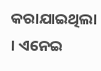କରାଯାଇଥିଲା । ଏନେଇ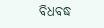ବିଧବଦ୍ଧ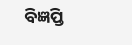ବିଜ୍ଞପ୍ତି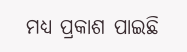ମଧ୍ଯ ପ୍ରକାଶ ପାଇଛି